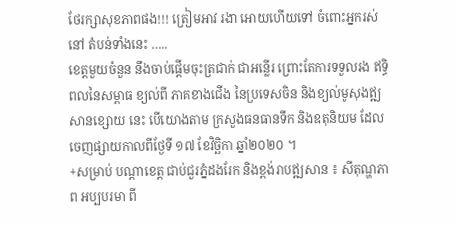ថែរក្សាសុខភាពផង!!! ត្រៀមអាវ រងា អោយហើយទៅ ចំពោះអ្នករស់នៅ តំបន់ទាំងនេះ …..
ខេត្តមួយចំនួន នឹងចាប់ផ្តើមចុះត្រជាក់ ជាអន្លើរ ព្រោះតែការទទួលរង ឥទ្ធិពលនៃសម្ពាធ ខ្យល់ពី ភាគខាងជើង នៃប្រទេសចិន និងខ្យល់មូសុងឥ្ឍសានខ្សោយ នេះ បើយោងតាម ក្រសួងធនធានទឹក និងឧតុនិយម ដែលចេញផ្សាយកាលពីថ្ងែទី ១៧ ខែវិច្ឆិកា ឆ្នាំ២០២០ ។
+សម្រាប់ បណ្តាខេត្ត ជាប់ជួរភ្នំដងរែក និងខ្ពង់រាបឥ្ឍសាន ៖ សីតុណ្ហភាព អប្បបរមា ពី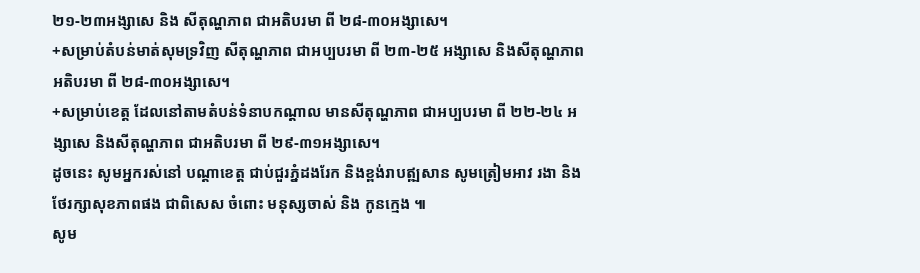២១-២៣អង្សាសេ និង សីតុណ្ហភាព ជាអតិបរមា ពី ២៨-៣០អង្សាសេ។
+សម្រាប់តំបន់មាត់សុមទ្រវិញ សីតុណ្ហភាព ជាអប្បបរមា ពី ២៣-២៥ អង្សាសេ និងសីតុណ្ហភាពអតិបរមា ពី ២៨-៣០អង្សាសេ។
+សម្រាប់ខេត្ត ដែលនៅតាមតំបន់ទំនាបកណ្តាល មានសីតុណ្ហភាព ជាអប្បបរមា ពី ២២-២៤ អង្សាសេ និងសីតុណ្ហភាព ជាអតិបរមា ពី ២៩-៣១អង្សាសេ។
ដូចនេះ សូមអ្នករស់នៅ បណ្តាខេត្ត ជាប់ជួរភ្នំដងរែក និងខ្ពង់រាបឥ្ឍសាន សូមត្រៀមអាវ រងា និង ថែរក្សាសុខភាពផង ជាពិសេស ចំពោះ មនុស្សចាស់ និង កូនក្មេង ៕
សូម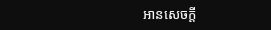អានសេចក្តី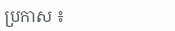ប្រកាស ៖